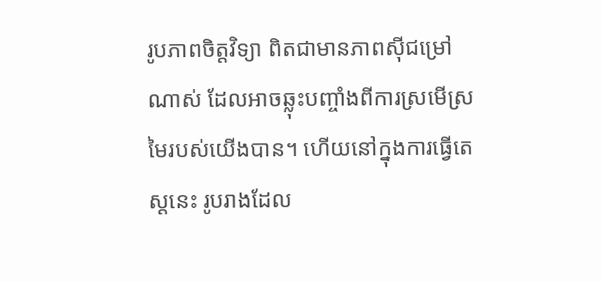រូបភាពចិត្តវិទ្យា ពិតជាមានភាពស៊ីជម្រៅណាស់ ដែលអាចឆ្លុះបញ្ចាំងពីការស្រមើស្រមៃរបស់យើងបាន។ ហើយនៅក្នុងការធ្វើតេស្តនេះ រូបរាងដែល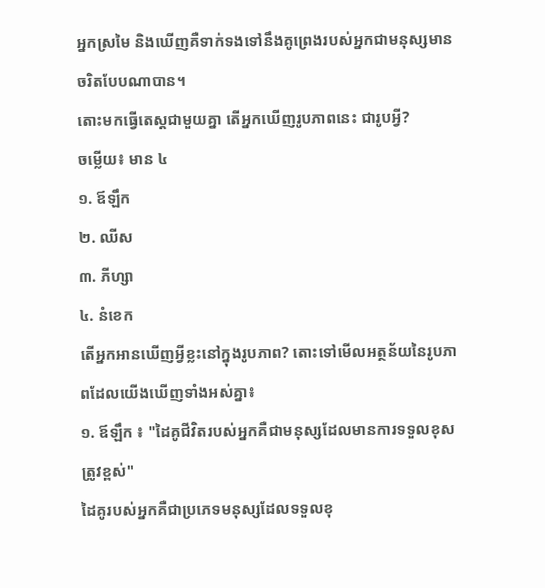អ្នកស្រមៃ និងឃើញគឺទាក់ទងទៅនឹងគូព្រេងរបស់អ្នកជាមនុស្សមានចរិតបែបណាបាន។
តោះមកធ្វើតេស្តជាមួយគ្នា តើអ្នកឃើញរូបភាពនេះ ជារូបអ្វី?
ចម្លើយ៖ មាន ៤
១. ឪឡឹក
២. ឈីស
៣. ភីហ្សា
៤. នំខេក
តើអ្នកអានឃើញអ្វីខ្លះនៅក្នុងរូបភាព? តោះទៅមើលអត្ថន័យនៃរូបភាពដែលយើងឃើញទាំងអស់គ្នា៖
១. ឪឡឹក ៖ "ដៃគូជីវិតរបស់អ្នកគឺជាមនុស្សដែលមានការទទួលខុសត្រូវខ្ពស់"
ដៃគូរបស់អ្នកគឺជាប្រភេទមនុស្សដែលទទួលខុ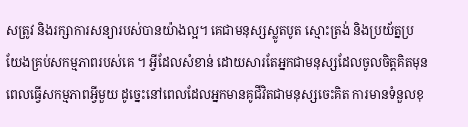សត្រូវ និងរក្សាការសន្យារបស់បានយ៉ាងល្អ។ គេជាមនុស្សស្លូតបូត ស្មោះត្រង់ និងប្រយ័ត្នប្រយែងគ្រប់សកម្មភាពរបស់គេ ។ អ្វីដែលសំខាន់ ដោយសារតែអ្នកជាមនុស្សដែលចូលចិត្តគិតមុនពេលធ្វើសកម្មភាពអ្វីមួយ ដូច្នេះនៅពេលដែលអ្នកមានគូជីវិតជាមនុស្សចេះគិត ការមានទំនួលខុ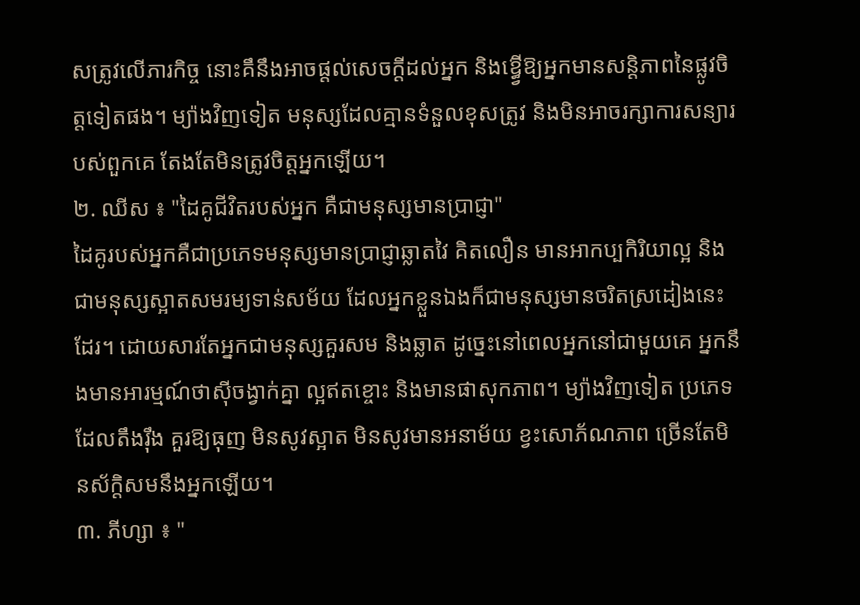សត្រូវលើភារកិច្ច នោះគឹនឹងអាចផ្តល់សេចក្តីដល់អ្នក និងឱ្ធ្វើឱ្យអ្នកមានសន្តិភាពនៃផ្លូវចិត្តទៀតផង។ ម្យ៉ាងវិញទៀត មនុស្សដែលគ្មានទំនួលខុសត្រូវ និងមិនអាចរក្សាការសន្យារបស់ពួកគេ តែងតែមិនត្រូវចិត្តអ្នកឡើយ។
២. ឈីស ៖ "ដៃគូជីវិតរបស់អ្នក គឺជាមនុស្សមានប្រាជ្ញា"
ដៃគូរបស់អ្នកគឺជាប្រភេទមនុស្សមានប្រាជ្ញាឆ្លាតវៃ គិតលឿន មានអាកប្បកិរិយាល្អ និងជាមនុស្សស្អាតសមរម្យទាន់សម័យ ដែលអ្នកខ្លួនឯងក៏ជាមនុស្សមានចរិតស្រដៀងនេះដែរ។ ដោយសារតែអ្នកជាមនុស្សគួរសម និងឆ្លាត ដូច្នេះនៅពេលអ្នកនៅជាមួយគេ អ្នកនឹងមានអារម្មណ៍ថាស៊ីចង្វាក់គ្នា ល្អឥតខ្ចោះ និងមានផាសុកភាព។ ម្យ៉ាងវិញទៀត ប្រភេទដែលតឹងរ៉ឹង គួរឱ្យធុញ មិនសូវស្អាត មិនសូវមានអនាម័យ ខ្វះសោភ័ណភាព ច្រើនតែមិនស័ក្តិសមនឹងអ្នកឡើយ។
៣. ភីហ្សា ៖ "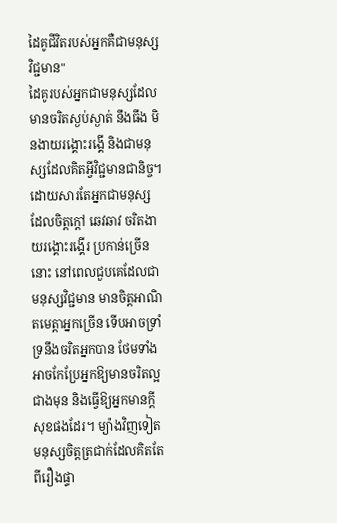ដៃគូជីវិតរបស់អ្នកគឺជាមនុស្សវិជ្ជមាន"
ដៃគូរបស់អ្នកជាមនុស្សដែលមានចរិតស្ងប់ស្ងាត់ នឹងធឹង មិនងាយរង្គោះរង្គើ និងជាមនុស្សដែលគិតអ្វីវិជ្ជមានជានិច្ច។ ដោយសារតែអ្នកជាមនុស្សដែលចិត្តក្តៅ ឆេវឆាវ ចរិតងាយរង្គោះរង្គើរ ប្រកាន់ច្រើននោះ នៅពេលជួបគេដែលជាមនុស្សវិជ្ជមាន មានចិត្តអាណិតមេត្តាអ្នកច្រើន ទើបអាចទ្រាំទ្រនឹងចរិតអ្នកបាន ថែមទាំងអាចកែប្រែអ្នកឱ្យមានចរិតល្អជាងមុន និងធ្វើឱ្យអ្នកមានក្តីសុខផងដែរ។ ម្យ៉ាងវិញទៀត មនុស្សចិត្តត្រជាក់ដែលគិតតែពីរឿងផ្ទា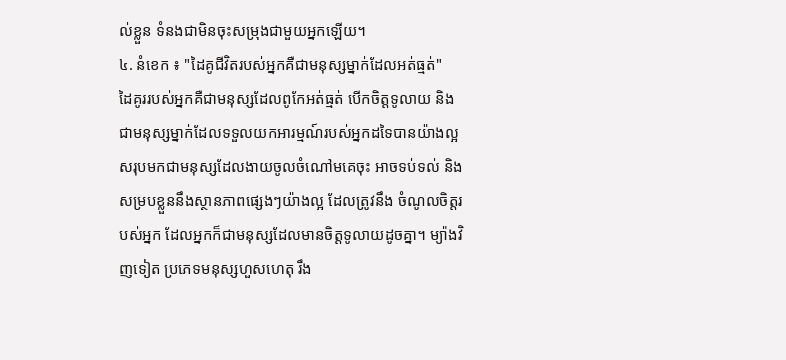ល់ខ្លួន ទំនងជាមិនចុះសម្រុងជាមួយអ្នកឡើយ។
៤. នំខេក ៖ "ដៃគូជីវិតរបស់អ្នកគឺជាមនុស្សម្នាក់ដែលអត់ធ្មត់"
ដៃគូររបស់អ្នកគឺជាមនុស្សដែលពូកែអត់ធ្មត់ បើកចិត្តទូលាយ និងជាមនុស្សម្នាក់ដែលទទួលយកអារម្មណ៍របស់អ្នកដទៃបានយ៉ាងល្អ សរុបមកជាមនុស្សដែលងាយចូលចំណៅមគេចុះ អាចទប់ទល់ និងសម្របខ្លួននឹងស្ថានភាពផ្សេងៗយ៉ាងល្អ ដែលត្រូវនឹង ចំណូលចិត្តរបស់អ្នក ដែលអ្នកក៏ជាមនុស្សដែលមានចិត្តទូលាយដូចគ្នា។ ម្យ៉ាងវិញទៀត ប្រភេទមនុស្សហួសហេតុ រឹង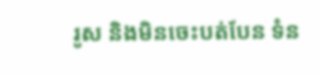រូស និងមិនចេះបត់បែន ទំន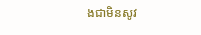ងជាមិនសូវ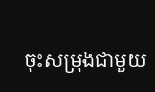ចុះសម្រុងជាមួយ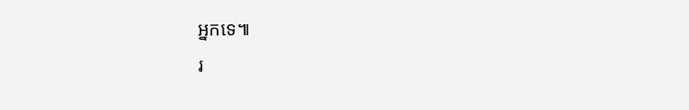អ្នកទេ៕
រ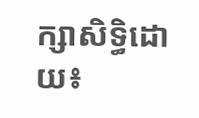ក្សាសិទ្ធិដោយ៖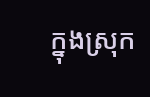ក្នុងស្រុក